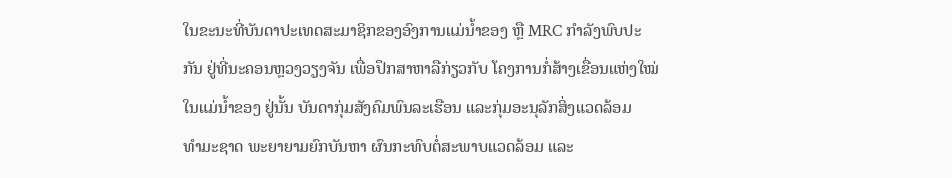ໃນຂະນະທີ່ບັນດາປະເທດສະມາຊິກຂອງອົງການແມ່ນ້ຳຂອງ ຫຼື MRC ກຳລັງພົບປະ
ກັນ ຢູ່ທີ່ນະຄອນຫຼວງວຽງຈັນ ເພື່ອປຶກສາຫາລືກ່ຽວກັບ ໂຄງການກໍ່ສ້າງເຂື່ອນແຫ່ງໃໝ່
ໃນແມ່ນ້ຳຂອງ ຢູ່ນັ້ນ ບັນດາກຸ່ມສັງຄົມພົນລະເຮືອນ ແລະກຸ່ມອະນຸລັກສິ່ງແວດລ້ອມ
ທຳມະຊາດ ພະຍາຍາມຍົກບັນຫາ ຜົນກະທົບຕໍ່ສະພາບແວດລ້ອມ ແລະ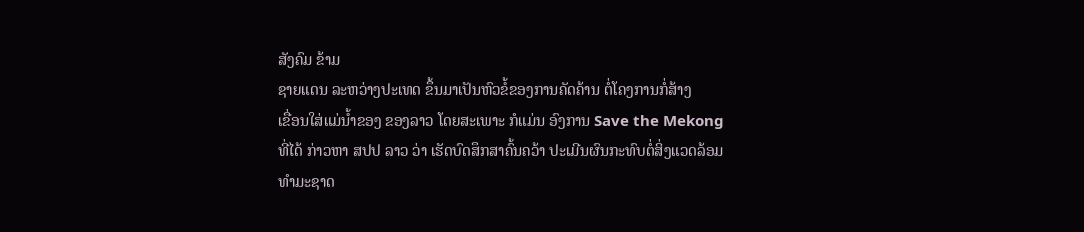ສັງຄົມ ຂ້າມ
ຊາຍແດນ ລະຫວ່າງປະເທດ ຂຶ້ນມາເປັນຫົວຂໍ້ຂອງການຄັດຄ້ານ ຕໍ່ໂຄງການກໍ່ສ້າງ
ເຂື່ອນໃສ່ແມ່ນ້ຳຂອງ ຂອງລາວ ໂດຍສະເພາະ ກໍແມ່ນ ອົງການ Save the Mekong
ທີ່ໄດ້ ກ່າວຫາ ສປປ ລາວ ວ່າ ເຮັດບົດສຶກສາຄົ້ນຄວ້າ ປະເມີນຜົນກະທົບຕໍ່ສິ່ງແວດລ້ອມ
ທຳມະຊາດ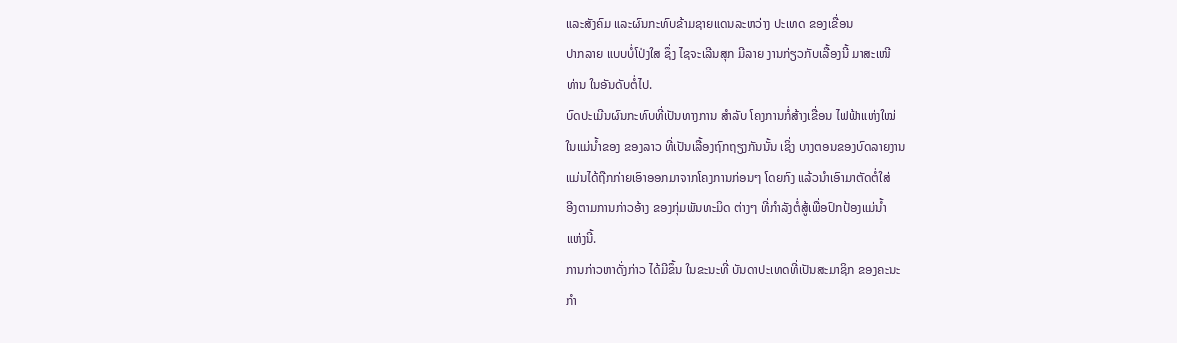ແລະສັງຄົມ ແລະຜົນກະທົບຂ້າມຊາຍແດນລະຫວ່າງ ປະເທດ ຂອງເຂື່ອນ
ປາກລາຍ ແບບບໍ່ໂປ່ງໃສ ຊຶ່ງ ໄຊຈະເລີນສຸກ ມີລາຍ ງານກ່ຽວກັບເລື້ອງນີ້ ມາສະເໜີ
ທ່ານ ໃນອັນດັບຕໍ່ໄປ.
ບົດປະເມີນຜົນກະທົບທີ່ເປັນທາງການ ສຳລັບ ໂຄງການກໍ່ສ້າງເຂື່ອນ ໄຟຟ້າແຫ່ງໃໝ່
ໃນແມ່ນ້ຳຂອງ ຂອງລາວ ທີ່ເປັນເລື້ອງຖົກຖຽງກັນນັ້ນ ເຊິ່ງ ບາງຕອນຂອງບົດລາຍງານ
ແມ່ນໄດ້ຖືກກ່າຍເອົາອອກມາຈາກໂຄງການກ່ອນໆ ໂດຍກົງ ແລ້ວນຳເອົາມາຕັດຕໍ່ໃສ່
ອີງຕາມການກ່າວອ້າງ ຂອງກຸ່ມພັນທະມິດ ຕ່າງໆ ທີ່ກຳລັງຕໍ່ສູ້ເພື່ອປົກປ້ອງແມ່ນ້ຳ
ແຫ່ງນີ້.
ການກ່າວຫາດັ່ງກ່າວ ໄດ້ມີຂຶ້ນ ໃນຂະນະທີ່ ບັນດາປະເທດທີ່ເປັນສະມາຊິກ ຂອງຄະນະ
ກຳ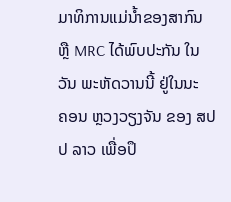ມາທິການແມ່ນ້ຳຂອງສາກົນ ຫຼື MRC ໄດ້ພົບປະກັນ ໃນວັນ ພະຫັດວານນີ້ ຢູ່ໃນນະ
ຄອນ ຫຼວງວຽງຈັນ ຂອງ ສປປ ລາວ ເພື່ອປຶ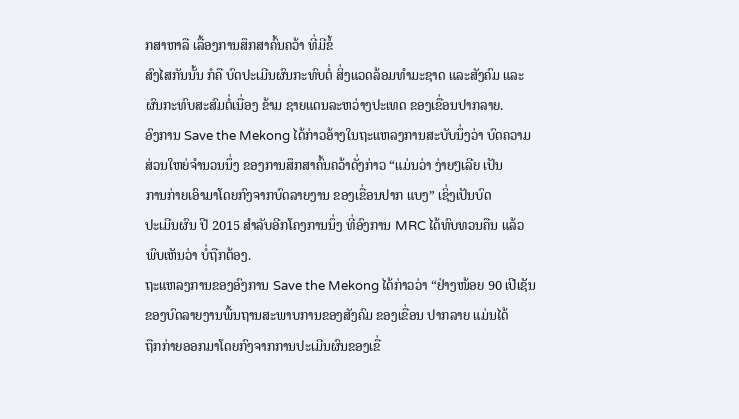ກສາຫາລື ເລື້ອງການສຶກສາຄົ້ນຄວ້າ ທີ່ມີຂໍ້
ສົງໄສກັນນັ້ນ ກໍຄື ບົດປະເມີນຜົນກະທົບຕໍ່ ສິ່ງແວດລ້ອມທຳມະຊາດ ແລະສັງຄົມ ແລະ
ຜົນກະທົບສະສົມຕໍ່ເນື່ອງ ຂ້າມ ຊາຍແດນລະຫວ່າງປະເທດ ຂອງເຂື່ອນປາກລາຍ.
ອົງການ Save the Mekong ໄດ້ກ່າວອ້າງໃນຖະແຫລງການສະບັບນຶ່ງວ່າ ບົດຄວາມ
ສ່ວນໃຫຍ່ຈຳນວນນຶ່ງ ຂອງການສຶກສາຄົ້ນຄວ້າດັ່ງກ່າວ “ແມ່ນວ່າ ງ່າຍໆເລີຍ ເປັນ
ການກ່າຍເອົາມາໂດຍກົງຈາກບົດລາຍງານ ຂອງເຂື່ອນປາກ ແບງ” ເຊິ່ງເປັນບົດ
ປະເມີນຜົນ ປີ 2015 ສຳລັບອີກໂຄງການນຶ່ງ ທີ່ອົງການ MRC ໄດ້ທົບທວນຄືນ ແລ້ວ
ພົບເຫັນວ່າ ບໍ່ຖືກຕ້ອງ.
ຖະແຫລງການຂອງອົງການ Save the Mekong ໄດ້ກ່າວວ່າ “ຢ່າງໜ້ອຍ 90 ເປີເຊັນ
ຂອງບົດລາຍງານພື້ນຖານສະພາບການຂອງສັງຄົມ ຂອງເຂື່ອນ ປາກລາຍ ແມ່ນໄດ້
ຖືກກ່າຍອອກມາໂດຍກົງຈາກການປະເມີນຜົນຂອງເຂື່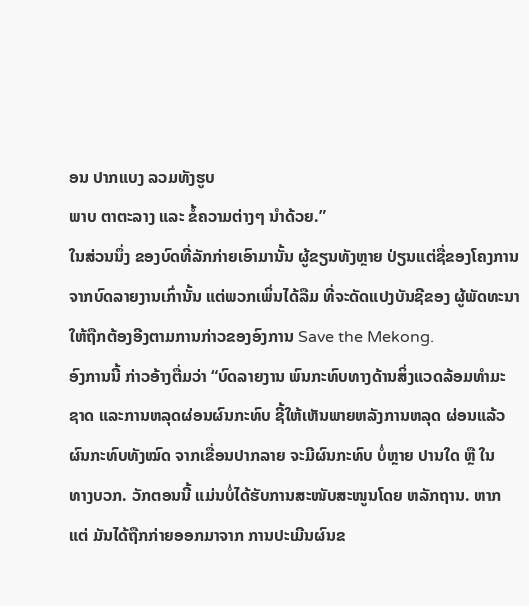ອນ ປາກແບງ ລວມທັງຮູບ
ພາບ ຕາຕະລາງ ແລະ ຂໍ້ຄວາມຕ່າງໆ ນຳດ້ວຍ.”
ໃນສ່ວນນຶ່ງ ຂອງບົດທີ່ລັກກ່າຍເອົາມານັ້ນ ຜູ້ຂຽນທັງຫຼາຍ ປ່ຽນແຕ່ຊື່ຂອງໂຄງການ
ຈາກບົດລາຍງານເກົ່ານັ້ນ ແຕ່ພວກເພິ່ນໄດ້ລືມ ທີ່ຈະດັດແປງບັນຊີຂອງ ຜູ້ພັດທະນາ
ໃຫ້ຖືກຕ້ອງອີງຕາມການກ່າວຂອງອົງການ Save the Mekong.
ອົງການນີ້ ກ່າວອ້າງຕື່ມວ່າ “ບົດລາຍງານ ພົນກະທົບທາງດ້ານສິ່ງແວດລ້ອມທຳມະ
ຊາດ ແລະການຫລຸດຜ່ອນຜົນກະທົບ ຊີ້ໃຫ້ເຫັນພາຍຫລັງການຫລຸດ ຜ່ອນແລ້ວ
ຜົນກະທົບທັງໝົດ ຈາກເຂື່ອນປາກລາຍ ຈະມີຜົນກະທົບ ບໍ່ຫຼາຍ ປານໃດ ຫຼື ໃນ
ທາງບວກ. ວັກຕອນນີ້ ແມ່ນບໍ່ໄດ້ຮັບການສະໜັບສະໜູນໂດຍ ຫລັກຖານ. ຫາກ
ແຕ່ ມັນໄດ້ຖືກກ່າຍອອກມາຈາກ ການປະເມີນຜົນຂ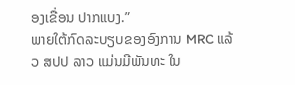ອງເຂື່ອນ ປາກແບງ.”
ພາຍໃຕ້ກົດລະບຽບຂອງອົງການ MRC ແລ້ວ ສປປ ລາວ ແມ່ນມີພັນທະ ໃນ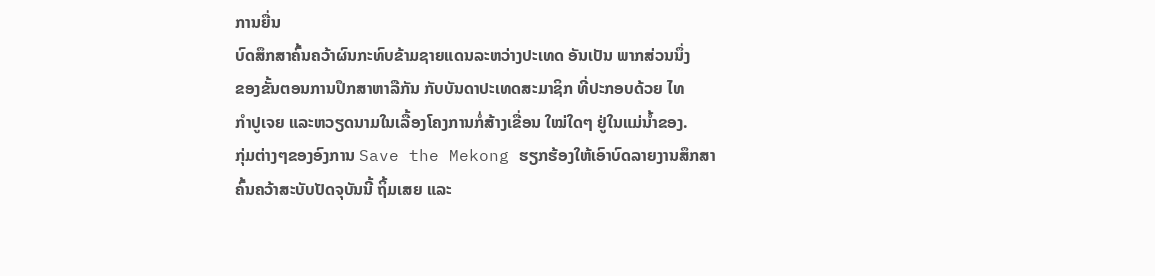ການຍື່ນ
ບົດສຶກສາຄົ້ນຄວ້າຜົນກະທົບຂ້າມຊາຍແດນລະຫວ່າງປະເທດ ອັນເປັນ ພາກສ່ວນນຶ່ງ
ຂອງຂັ້ນຕອນການປຶກສາຫາລືກັນ ກັບບັນດາປະເທດສະມາຊິກ ທີ່ປະກອບດ້ວຍ ໄທ
ກຳປູເຈຍ ແລະຫວຽດນາມໃນເລື້ອງໂຄງການກໍ່ສ້າງເຂື່ອນ ໃໝ່ໃດໆ ຢູ່ໃນແມ່ນ້ຳຂອງ.
ກຸ່ມຕ່າງໆຂອງອົງການ Save the Mekong ຮຽກຮ້ອງໃຫ້ເອົາບົດລາຍງານສຶກສາ
ຄົ້ນຄວ້າສະບັບປັດຈຸບັນນີ້ ຖິ້ມເສຍ ແລະ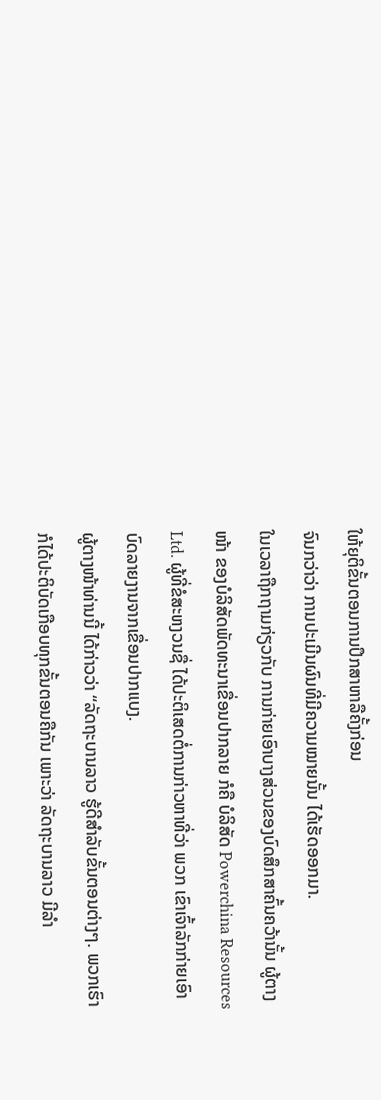ໃຫ້ຍຸຕິຂັ້ນຕອນການປຶກສາຫາລືຄັ້ງກ່ອນ
ຈົນກວ່າວ່າ ການປະເມີນຜົນທີ່ມີຄວາມໝາຍນັ້ນ ໄດ້ເຮັດອອກມາ.
ໃນເວລາຖືກຖາມກ່ຽວກັບ ການກ່າຍເອົາບາງສ່ວນຂອງບົດສຶກສາຄົ້ນຄວ້ານັ້ນ ຜູ້ຕາງ
ໜ້າ ຂອງບໍລິສັດພັດທະນາເຂື່ອນປາກລາຍ ກໍຄື ບໍລິສັດ Powerchina Resources
Ltd. ຜູ້ທີ່ຂໍສະຫງວນຊື່ ໄດ້ປະຕິເສດຕໍ່ການກ່າວຫາທີ່ວ່າ ພວກ ເຂົາເຈົ້າລັກກ່າຍເອົາ
ບົດລາຍງານຈາກເຂື່ອນປາກແບງ.
ຜູ້ຕາງໜ້າທ່ານນີ້ ໄດ້ກ່າວວ່າ “ລັດຖະບານລາວ ຮູ້ດີສຳລັບຂັ້ນຕອນຕ່າງໆ. ພວກເຮົາ
ກໍໄດ້ປະຕິບັດເກືອບທຸກຂັ້ນຕອນຄືກັນ ເພາະວ່າ ລັດຖະບານລາວ ມີລຳ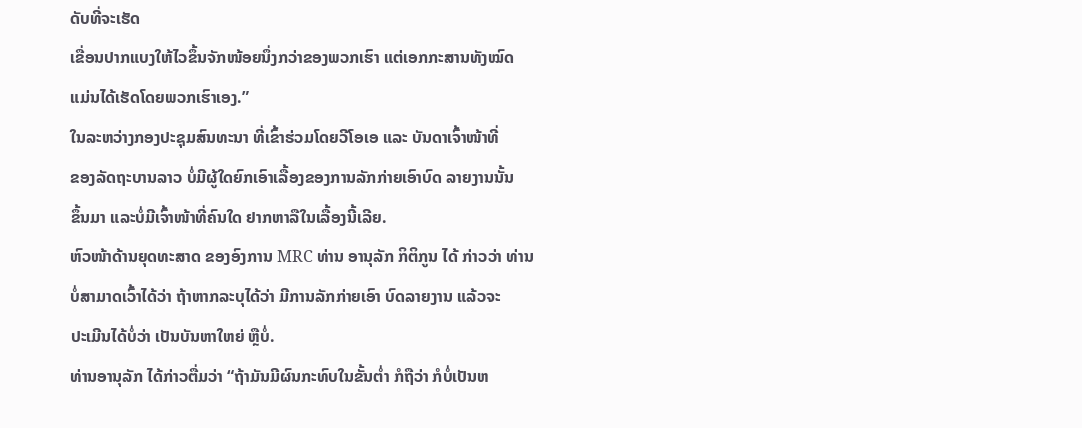ດັບທີ່ຈະເຮັດ
ເຂື່ອນປາກແບງໃຫ້ໄວຂຶ້ນຈັກໜ້ອຍນຶ່ງກວ່າຂອງພວກເຮົາ ແຕ່ເອກກະສານທັງໝົດ
ແມ່ນໄດ້ເຮັດໂດຍພວກເຮົາເອງ.”
ໃນລະຫວ່າງກອງປະຊຸມສົນທະນາ ທີ່ເຂົ້າຮ່ວມໂດຍວີໂອເອ ແລະ ບັນດາເຈົ້າໜ້າທີ່
ຂອງລັດຖະບານລາວ ບໍ່ມີຜູ້ໃດຍົກເອົາເລື້ອງຂອງການລັກກ່າຍເອົາບົດ ລາຍງານນັ້ນ
ຂຶ້ນມາ ແລະບໍ່ມີເຈົ້າໜ້າທີ່ຄົນໃດ ຢາກຫາລືໃນເລື້ອງນີ້ເລີຍ.
ຫົວໜ້າດ້ານຍຸດທະສາດ ຂອງອົງການ MRC ທ່ານ ອານຸລັກ ກິຕິກູນ ໄດ້ ກ່າວວ່າ ທ່ານ
ບໍ່ສາມາດເວົ້າໄດ້ວ່າ ຖ້າຫາກລະບຸໄດ້ວ່າ ມີການລັກກ່າຍເອົາ ບົດລາຍງານ ແລ້ວຈະ
ປະເມີນໄດ້ບໍ່ວ່າ ເປັນບັນຫາໃຫຍ່ ຫຼືບໍ່.
ທ່ານອານຸລັກ ໄດ້ກ່າວຕື່ມວ່າ “ຖ້າມັນມີຜົນກະທົບໃນຂັ້ນຕ່ຳ ກໍຖືວ່າ ກໍບໍ່ເປັນຫ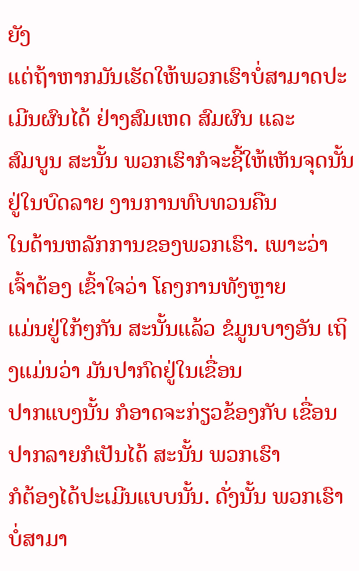ຍັງ
ແຕ່ຖ້າຫາກມັນເຮັດໃຫ້ພວກເຮົາບໍ່ສາມາດປະເມີນຜົນໄດ້ ຢ່າງສົມເຫດ ສົມຜົນ ແລະ
ສົມບູນ ສະນັ້ນ ພວກເຮົາກໍຈະຊີ້ໃຫ້ເຫັນຈຸດນັ້ນ ຢູ່ໃນບົດລາຍ ງານການທົບທວນຄືນ
ໃນດ້ານຫລັກການຂອງພວກເຮົາ. ເພາະວ່າ ເຈົ້າຕ້ອງ ເຂົ້າໃຈວ່າ ໂຄງການທັງຫຼາຍ
ແມ່ນຢູ່ໃກ້ໆກັນ ສະນັ້ນແລ້ວ ຂໍມູນບາງອັນ ເຖິງແມ່ນວ່າ ມັນປາກົດຢູ່ໃນເຂື່ອນ
ປາກແບງນັ້ນ ກໍອາດຈະກ່ຽວຂ້ອງກັບ ເຂື່ອນປາກລາຍກໍເປັນໄດ້ ສະນັ້ນ ພວກເຮົາ
ກໍຕ້ອງໄດ້ປະເມີນແບບນັ້ນ. ດັ່ງນັ້ນ ພວກເຮົາບໍ່ສາມາ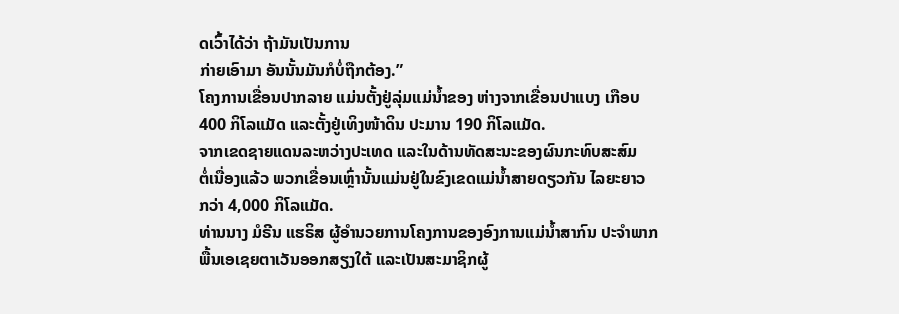ດເວົ້າໄດ້ວ່າ ຖ້າມັນເປັນການ
ກ່າຍເອົາມາ ອັນນັ້ນມັນກໍບໍ່ຖືກຕ້ອງ.”
ໂຄງການເຂື່ອນປາກລາຍ ແມ່ນຕັ້ງຢູ່ລຸ່ມແມ່ນ້ຳຂອງ ຫ່າງຈາກເຂື່ອນປາແບງ ເກືອບ
400 ກິໂລແມັດ ແລະຕັ້ງຢູ່ເທິງໜ້າດິນ ປະມານ 190 ກິໂລແມັດ.
ຈາກເຂດຊາຍແດນລະຫວ່າງປະເທດ ແລະໃນດ້ານທັດສະນະຂອງຜົນກະທົບສະສົມ
ຕໍ່ເນື່ອງແລ້ວ ພວກເຂື່ອນເຫຼົ່ານັ້ນແມ່ນຢູ່ໃນຂົງເຂດແມ່ນ້ຳສາຍດຽວກັນ ໄລຍະຍາວ
ກວ່າ 4,000 ກິໂລແມັດ.
ທ່ານນາງ ມໍຣີນ ແຮຣິສ ຜູ້ອຳນວຍການໂຄງການຂອງອົງການແມ່ນ້ຳສາກົນ ປະຈຳພາກ
ພື້ນເອເຊຍຕາເວັນອອກສຽງໃຕ້ ແລະເປັນສະມາຊິກຜູ້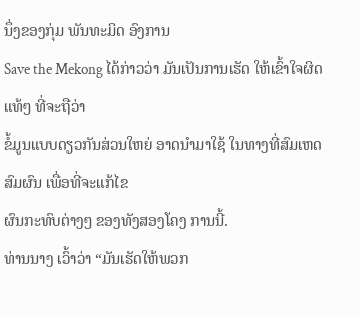ນຶ່ງຂອງກຸ່ມ ພັນທະມິດ ອົງການ
Save the Mekong ໄດ້ກ່າວວ່າ ມັນເປັນການເຮັດ ໃຫ້ເຂົ້າໃຈຜິດແທ້ໆ ທີ່ຈະຖືວ່າ
ຂໍ້ມູນແບບດຽວກັນສ່ວນໃຫຍ່ ອາດນຳມາໃຊ້ ໃນທາງທີ່ສົມເຫດສົມຜົນ ເພື່ອທີ່ຈະແກ້ໄຂ
ຜົນກະທົບຕ່າງໆ ຂອງທັງສອງໂຄງ ການນີ້.
ທ່ານນາງ ເວົ້າວ່າ “ມັນເຮັດໃຫ້ພວກ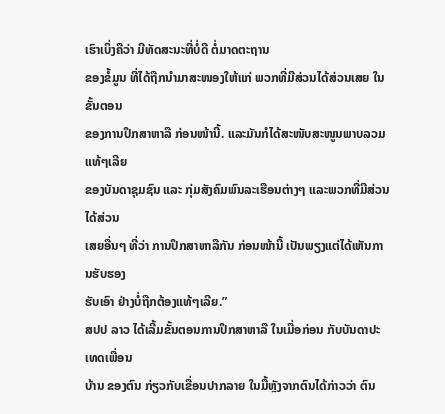ເຮົາເບິ່ງຄືວ່າ ມີທັດສະນະທີ່ບໍ່ດີ ຕໍ່ມາດຕະຖານ
ຂອງຂໍ້ມູນ ທີ່ໄດ້ຖືກນຳມາສະໜອງໃຫ້ແກ່ ພວກທີ່ມີສ່ວນໄດ້ສ່ວນເສຍ ໃນຂັ້ນຕອນ
ຂອງການປຶກສາຫາລື ກ່ອນໜ້ານີ້. ແລະມັນກໍໄດ້ສະໜັບສະໜູນພາບລວມແທ້ໆເລີຍ
ຂອງບັນດາຊຸມຊົນ ແລະ ກຸ່ມສັງຄົມພົນລະເຮືອນຕ່າງໆ ແລະພວກທີ່ມີສ່ວນໄດ້ສ່ວນ
ເສຍອື່ນໆ ທີ່ວ່າ ການປຶກສາຫາລືກັນ ກ່ອນໜ້ານີ້ ເປັນພຽງແຕ່ໄດ້ເຫັນການຮັບຮອງ
ຮັບເອົາ ຢ່າງບໍ່ຖືກຕ້ອງແທ້ໆເລີຍ.”
ສປປ ລາວ ໄດ້ເລີ້ມຂັ້ນຕອນການປຶກສາຫາລື ໃນເມື່ອກ່ອນ ກັບບັນດາປະເທດເພື່ອນ
ບ້ານ ຂອງຕົນ ກ່ຽວກັບເຂື່ອນປາກລາຍ ໃນມື້ຫຼັງຈາກຕົນໄດ້ກ່າວວ່າ ຕົນ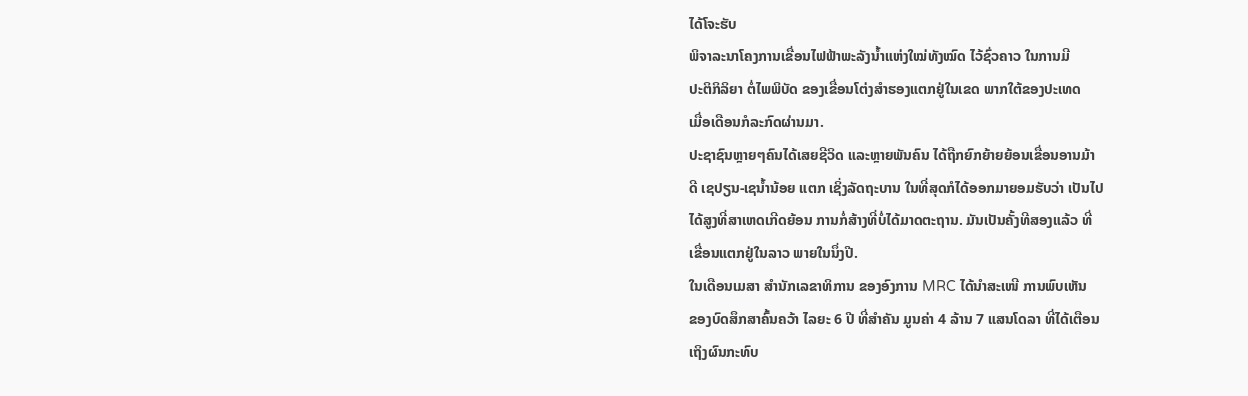ໄດ້ໂຈະຮັບ
ພິຈາລະນາໂຄງການເຂື່ອນໄຟຟ້າພະລັງນ້ຳແຫ່ງໃໝ່ທັງໝົດ ໄວ້ຊົ່ວຄາວ ໃນການມີ
ປະຕິກິລິຍາ ຕໍ່ໄພພິບັດ ຂອງເຂື່ອນໂຕ່ງສຳຮອງແຕກຢູ່ໃນເຂດ ພາກໃຕ້ຂອງປະເທດ
ເມື່ອເດືອນກໍລະກົດຜ່ານມາ.
ປະຊາຊົນຫຼາຍໆຄົນໄດ້ເສຍຊີວິດ ແລະຫຼາຍພັນຄົນ ໄດ້ຖືກຍົກຍ້າຍຍ້ອນເຂື່ອນອານມ້າ
ດີ ເຊປຽນ-ເຊນ້ຳນ້ອຍ ແຕກ ເຊິ່ງລັດຖະບານ ໃນທີ່ສຸດກໍໄດ້ອອກມາຍອມຮັບວ່າ ເປັນໄປ
ໄດ້ສູງທີ່ສາເຫດເກີດຍ້ອນ ການກໍ່ສ້າງທີ່ບໍ່ໄດ້ມາດຕະຖານ. ມັນເປັນຄັ້ງທີສອງແລ້ວ ທີ່
ເຂື່ອນແຕກຢູ່ໃນລາວ ພາຍໃນນຶ່ງປີ.
ໃນເດືອນເມສາ ສຳນັກເລຂາທິການ ຂອງອົງການ MRC ໄດ້ນຳສະເໜີ ການພົບເຫັນ
ຂອງບົດສຶກສາຄົ້ນຄວ້າ ໄລຍະ 6 ປີ ທີ່ສຳຄັນ ມູນຄ່າ 4 ລ້ານ 7 ແສນໂດລາ ທີ່ໄດ້ເຕືອນ
ເຖິງຜົນກະທົບ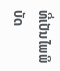ທີ່ເປັນໄພພິບັດ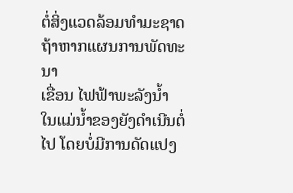ຕໍ່ສິ່ງແວດລ້ອມທຳມະຊາດ ຖ້າຫາກແຜນການພັດທະນາ
ເຂື່ອນ ໄຟຟ້າພະລັງນ້ຳ ໃນແມ່ນ້ຳຂອງຍັງດຳເນີນຕໍ່ໄປ ໂດຍບໍ່ມີການດັດແປງ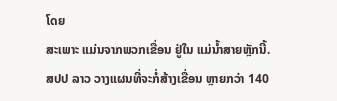ໂດຍ
ສະເພາະ ແມ່ນຈາກພວກເຂື່ອນ ຢູ່ໃນ ແມ່ນ້ຳສາຍຫຼັກນີ້.
ສປປ ລາວ ວາງແຜນທີ່ຈະກໍ່ສ້າງເຂື່ອນ ຫຼາຍກວ່າ 140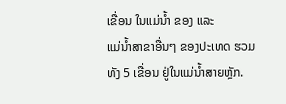ເຂື່ອນ ໃນແມ່ນ້ຳ ຂອງ ແລະ
ແມ່ນ້ຳສາຂາອື່ນໆ ຂອງປະເທດ ຮວມທັງ 5 ເຂື່ອນ ຢູ່ໃນແມ່ນ້ຳສາຍຫຼັກ.